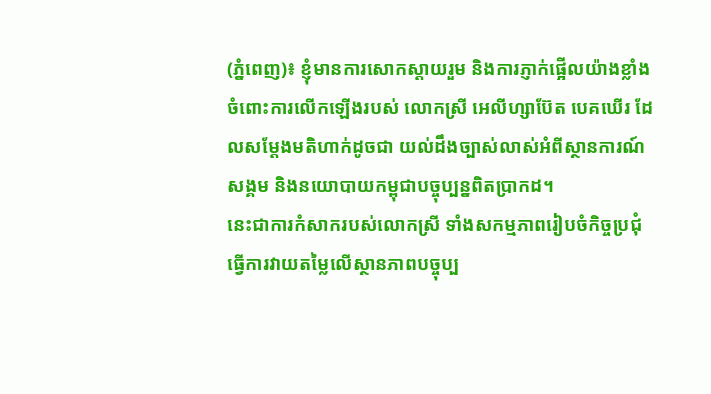(ភ្នំពេញ)៖ ខ្ញុំមានការសោកស្ដាយរួម និងការភ្ញាក់ផ្អើលយ៉ាងខ្លាំងចំពោះការលើកឡើងរបស់ លោកស្រី អេលីហ្សាប៊ែត បេគឃើរ ដែលសម្ដែងមតិហាក់ដូចជា យល់ដឹងច្បាស់លាស់អំពីស្ថានការណ៍ សង្គម និងនយោបាយកម្ពុជាបច្ចុប្បន្នពិតប្រាកដ។
នេះជាការកំសាករបស់លោកស្រី ទាំងសកម្មភាពរៀបចំកិច្ចប្រជុំ ធ្វើការវាយតម្លៃលើស្ថានភាពបច្ចុប្ប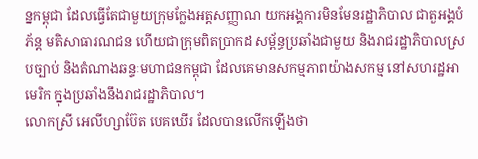ន្នកម្ពុជា ដែលធ្វើតែជាមួយក្រុមក្លែងអត្តសញ្ញាណ យកអង្គការមិនមែនរដ្ឋាភិបាល ជាតួអង្គបំភ័ន្ត មតិសាធារណជន ហើយជាក្រុមពិតប្រាកដ សម្ព័ន្ធប្រឆាំងជាមួយ និងរាជរដ្ឋាភិបាលស្របច្បាប់ និងតំណាងឆន្ទៈមហាជនកម្ពុជា ដែលគេមានសកម្មភាពយ៉ាងសកម្ម នៅសហរដ្ឋអាមេរិក ក្នុងប្រឆាំងនឹងរាជរដ្ឋាភិបាល។
លោកស្រី អេលីហ្សាប៊ែត បេគឃើរ ដែលបានលើកឡើងថា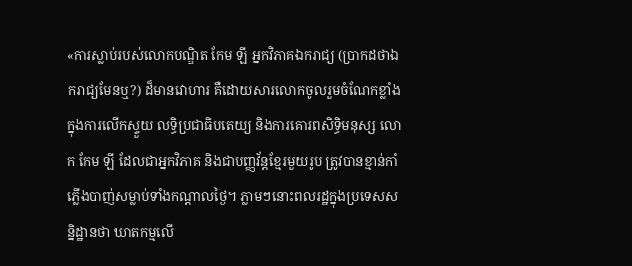«ការស្លាប់របស់លោកបណ្ឌិត កែម ឡី អ្នកវិភាគឯករាជ្យ (ប្រាកដថាឯករាជ្យមែនឬ?) ដ៏មានវោហារ គឺដោយសារលោកចូលរួមចំណែកខ្លាំងក្នុងការលើកស្ទួយ លទ្ធិប្រជាធិបតេយ្យ និងការគោរពសិទ្ធិមនុស្ស លោក កែម ឡី ដែលជាអ្នកវិភាគ និងជាបញ្ញវ័ន្តខ្មែរមួយរូប ត្រូវបានខ្មាន់កាំភ្លើងបាញ់សម្លាប់ទាំងកណ្ដាលថ្ងៃ។ ភ្លាមៗនោះពលរដ្ឋក្នុងប្រទេសសន្និដ្ឋានថា ឃាតកម្មលើ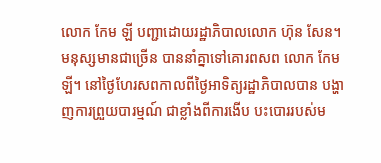លោក កែម ឡី បញ្ជាដោយរដ្ឋាភិបាលលោក ហ៊ុន សែន។ មនុស្សមានជាច្រើន បាននាំគ្នាទៅគោរពសព លោក កែម ឡី។ នៅថ្ងៃហែរសពកាលពីថ្ងៃអាទិត្យរដ្ឋាភិបាលបាន បង្ហាញការព្រួយបារម្មណ៍ ជាខ្លាំងពីការងើប បះបោររបស់ម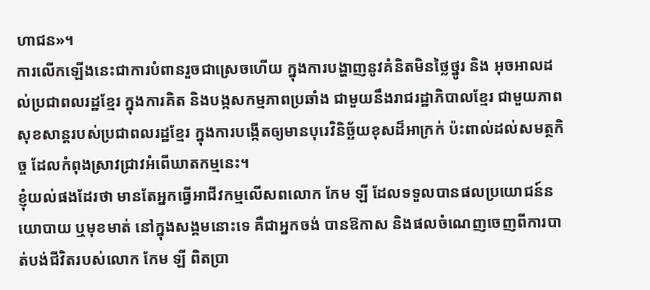ហាជន»។
ការលើកឡើងនេះជាការបំពានរួចជាស្រេចហើយ ក្នុងការបង្ហាញនូវគំនិតមិនថ្លៃថ្នូរ និង អុចអាលដល់ប្រជាពលរដ្ឋខ្មែរ ក្នុងការគិត និងបង្កសកម្មភាពប្រឆាំង ជាមួយនឹងរាជរដ្ឋាភិបាលខ្មែរ ជាមួយភាពសុខសាន្តរបស់ប្រជាពលរដ្ឋខ្មែរ ក្នុងការបង្កើតឲ្យមានបុរេវិនិច្ឆ័យខុសដ៏អាក្រក់ ប៉ះពាល់ដល់សមត្ថកិច្ច ដែលកំពុងស្រាវជ្រាវអំពើឃាតកម្មនេះ។
ខ្ញុំយល់ផងដែរថា មានតែអ្នកធ្វើអាជីវកម្មលើសពលោក កែម ឡី ដែលទទួលបានផលប្រយោជន៍នយោបាយ ឬមុខមាត់ នៅក្នុងសង្គមនោះទេ គឺជាអ្នកចង់ បានឱកាស និងផលចំណេញចេញពីការបាត់បង់ជីវិតរបស់លោក កែម ឡី ពិតប្រា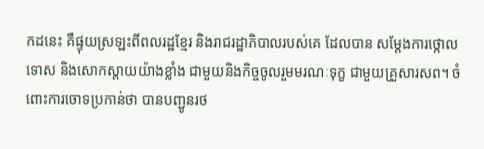កដនេះ គឺផ្ទុយស្រឡះពីពលរដ្ឋខ្មែរ និងរាជរដ្ឋាភិបាលរបស់គេ ដែលបាន សម្ដែងការថ្កោលទោស និងសោកស្ដាយយ៉ាងខ្លាំង ជាមួយនិងកិច្ចចូលរួមមរណៈទុក្ខ ជាមួយគ្រួសារសព។ ចំពោះការចោទប្រកាន់ថា បានបញ្ជូនរថ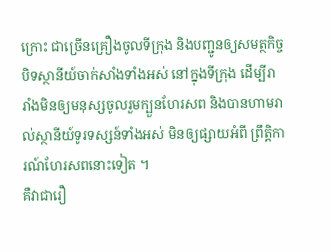ក្រោះ ជាច្រើនគ្រឿងចូលទីក្រុង និងបញ្ជូនឲ្យសមត្ថកិច្ច បិទស្ថានីយ៍ចាក់សាំងទាំងអស់ នៅក្នុងទីក្រុង ដើម្បីរារាំងមិនឲ្យមនុស្សចូលរួមក្បួនហែរសព និងបានហាមរាល់ស្ថានីយ៍ទូរទស្សន៍ទាំងអស់ មិនឲ្យផ្សាយអំពី ព្រឹត្តិការណ៍ហែរសពនោះទៀត ។
គឺវាជារឿ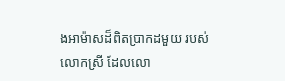ងអាម៉ាសដ៏ពិតប្រាកដមួយ របស់លោកស្រី ដែលលោ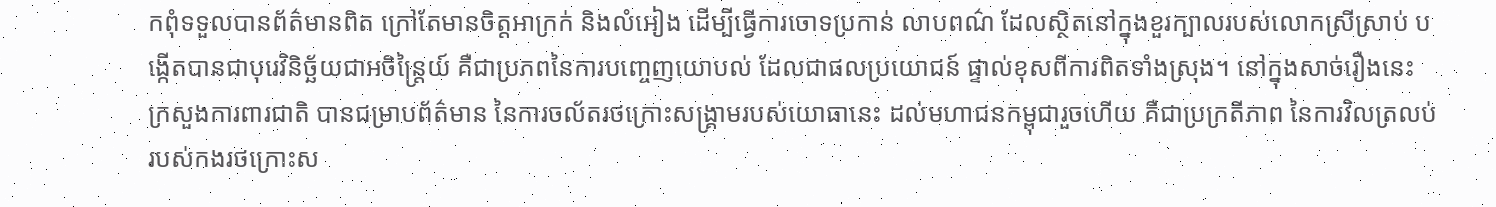កពុំទទួលបានព័ត៌មានពិត ក្រៅតែមានចិត្តអាក្រក់ និងលំអៀង ដើម្បីធ្វើការចោទប្រកាន់ លាបពណ៌ ដែលស្ថិតនៅក្នុងខួរក្បាលរបស់លោកស្រីស្រាប់ បង្កើតបានជាបុរេវិនិច្ឆ័យជាអចិន្រ្តៃយ៍ គឺជាប្រភពនៃការបញ្ចេញយោបល់ ដែលជាផលប្រយោជន៍ ផ្ទាល់ខុសពីការពិតទាំងស្រុង។ នៅក្នុងសាច់រឿងនេះ ក្រសួងការពារជាតិ បានជម្រាបព័ត៌មាន នៃការចល័តរថក្រោះសង្គ្រាមរបស់យោធានេះ ដល់មហាជនកម្ពុជារួចហើយ គឺជាប្រក្រតីភាព នៃការវិលត្រលប់របស់កងរថក្រោះស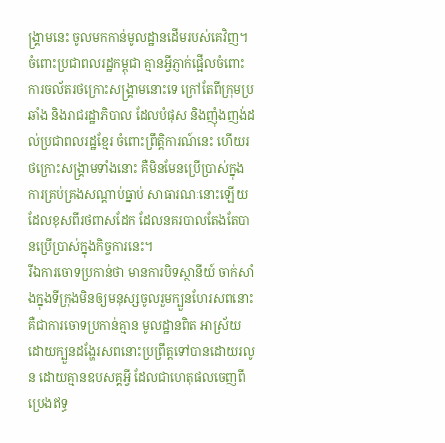ង្គ្រាមនេះ ចូលមកកាន់មូលដ្ឋានដើមរបស់គេវិញ។ ចំពោះប្រជាពលរដ្ឋកម្ពុជា គ្មានអ្វីភ្ញាក់ផ្អើលចំពោះការចល័តរថក្រោះសង្រ្គាមនោះទេ ក្រៅតែពីក្រុមប្រឆាំង និងរាជរដ្ឋាភិបាល ដែលបំផុស និងញុំងញង់ដល់ប្រជាពលរដ្ឋខ្មែរ ចំពោះព្រឹត្តិការណ៍នេះ ហើយរថក្រោះសង្គ្រាមទាំងនោះ គឺមិនមែនប្រើប្រាស់ក្នុងការគ្រប់គ្រងសណ្ដាប់ធ្នាប់ សាធារណៈនោះឡើយ ដែលខុសពីរថពាសដែក ដែលនគរបាលតែងតែបានប្រើប្រាស់ក្នុងកិច្ចការនេះ។
រីឯការចោទប្រកាន់ថា មានការបិទស្ថានីយ៍ ចាក់សាំងក្នុងទីក្រុងមិនឲ្យមនុស្សចូលរួមក្បួនហែរសពនោះ គឺជាការចោទប្រកាន់គ្មាន មូលដ្ឋានពិត អាស្រ័យដោយក្បួនដង្ហែរសពនោះប្រព្រឹត្តទៅបានដោយរលូន ដោយគ្មានឧបសគ្គអ្វី ដែលជាហេតុផលចេញពីប្រេងឥទ្ធ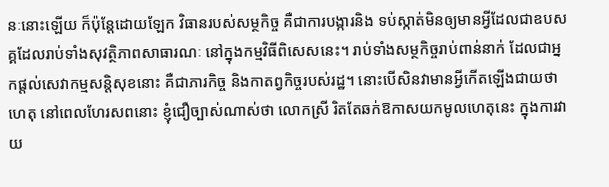នៈនោះឡើយ ក៏ប៉ុន្តែដោយឡែក វិធានរបស់សម្ថកិច្ច គឺជាការបង្ការនិង ទប់ស្កាត់មិនឲ្យមានអ្វីដែលជាឧបសគ្គដែលរាប់ទាំងសុវត្ថិភាពសាធារណៈ នៅក្នុងកម្មវិធីពិសេសនេះ។ រាប់ទាំងសម្ថកិច្ចរាប់ពាន់នាក់ ដែលជាអ្នកផ្ដល់សេវាកម្មសន្តិសុខនោះ គឺជាភារកិច្ច និងកាតព្វកិច្ចរបស់រដ្ឋ។ នោះបើសិនវាមានអ្វីកើតឡើងជាយថាហេតុ នៅពេលហែរសពនោះ ខ្ញុំជឿច្បាស់ណាស់ថា លោកស្រី រិតតែឆក់ឱកាសយកមូលហេតុនេះ ក្នុងការវាយ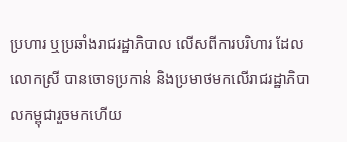ប្រហារ ឬប្រឆាំងរាជរដ្ឋាភិបាល លើសពីការបរិហារ ដែលលោកស្រី បានចោទប្រកាន់ និងប្រមាថមកលើរាជរដ្ឋាភិបាលកម្ពុជារួចមកហើយ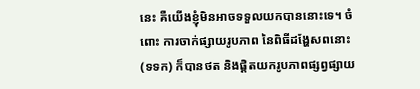នេះ គឺយើងខ្ញុំមិនអាចទទួលយកបាននោះទេ។ ចំពោះ ការចាក់ផ្សាយរូបភាព នៃពិធីដង្ហែសពនោះ (ទទក) ក៏បានថត និងផ្ដិតយករូបភាពផ្សព្វផ្សាយ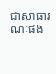ជាសាធារណៈផង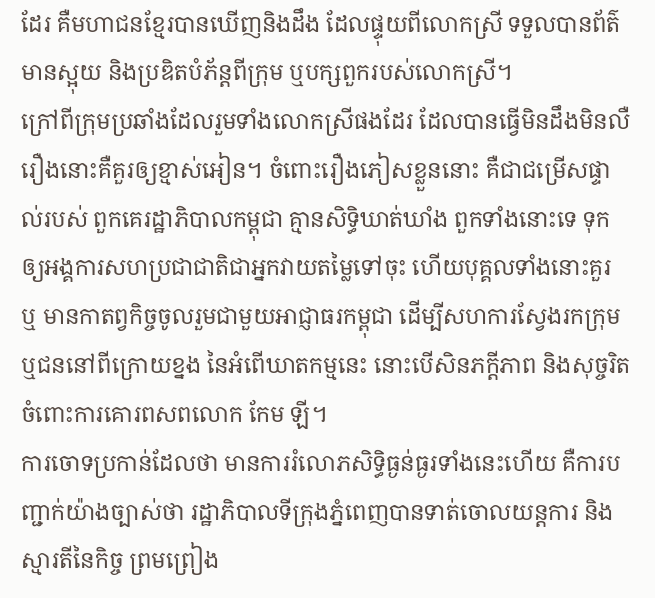ដែរ គឺមហាជនខ្មែរបានឃើញនិងដឹង ដែលផ្ទុយពីលោកស្រី ទទួលបានព័ត៌មានស្អុយ និងប្រឌិតបំភ័ន្តពីក្រុម ឬបក្សពួករបស់លោកស្រី។
ក្រៅពីក្រុមប្រឆាំងដែលរួមទាំងលោកស្រីផងដែរ ដែលបានធ្វើមិនដឹងមិនលឺ រឿងនោះគឺគួរឲ្យខ្មាស់អៀន។ ចំពោះរឿងភៀសខ្លួននោះ គឺជាជម្រើសផ្ទាល់របស់ ពួកគេរដ្ឋាភិបាលកម្ពុជា គ្មានសិទ្ធិឃាត់ឃាំង ពួកទាំងនោះទេ ទុកឲ្យអង្គការសហប្រជាជាតិជាអ្នកវាយតម្លៃទៅចុះ ហើយបុគ្គលទាំងនោះគួរ ឬ មានកាតព្វកិច្ចចូលរួមជាមួយអាជ្ញាធរកម្ពុជា ដើម្បីសហការស្វែងរកក្រុម ឬជននៅពីក្រោយខ្នង នៃអំពើឃាតកម្មនេះ នោះបើសិនភក្តីភាព និងសុច្ចរិត ចំពោះការគោរពសពលោក កែម ឡី។
ការចោទប្រកាន់ដែលថា មានការរំលោភសិទ្ធិធ្ងន់ធ្ងរទាំងនេះហើយ គឺការបញ្ជាក់យ៉ាងច្បាស់ថា រដ្ឋាភិបាលទីក្រុងភ្នំពេញបានទាត់ចោលយន្តការ និងស្មារតីនៃកិច្ច ព្រមព្រៀង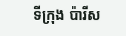ទីក្រុង ប៉ារីស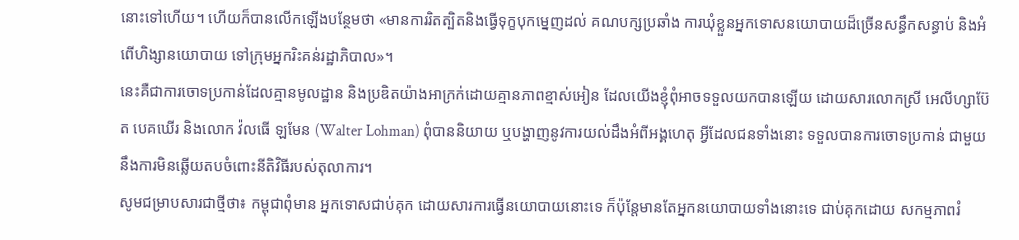នោះទៅហើយ។ ហើយក៏បានលើកឡើងបន្ថែមថា «មានការរិតត្បិតនិងធ្វើទុក្ខបុកម្នេញដល់ គណបក្សប្រឆាំង ការឃុំខ្លួនអ្នកទោសនយោបាយដ៏ច្រើនសន្ធឹកសន្ធាប់ និងអំពើហិង្សានយោបាយ ទៅក្រុមអ្នករិះគន់រដ្ឋាភិបាល»។
នេះគឺជាការចោទប្រកាន់ដែលគ្មានមូលដ្ឋាន និងប្រឌិតយ៉ាងអាក្រក់ដោយគ្មានភាពខ្មាស់អៀន ដែលយើងខ្ញុំពុំអាចទទួលយកបានឡើយ ដោយសារលោកស្រី អេលីហ្សាប៊ែត បេគឃើរ និងលោក វ៉លធើ ឡមែន (Walter Lohman) ពុំបាននិយាយ ឬបង្ហាញនូវការយល់ដឹងអំពីអង្គហេតុ អ្វីដែលជនទាំងនោះ ទទួលបានការចោទប្រកាន់ ជាមួយនឹងការមិនឆ្លើយតបចំពោះនីតិវិធីរបស់តុលាការ។
សូមជម្រាបសារជាថ្មីថា៖ កម្ពុជាពុំមាន អ្នកទោសជាប់គុក ដោយសារការធ្វើនយោបាយនោះទេ ក៏ប៉ុន្តែមានតែអ្នកនយោបាយទាំងនោះទេ ជាប់គុកដោយ សកម្មភាពរំ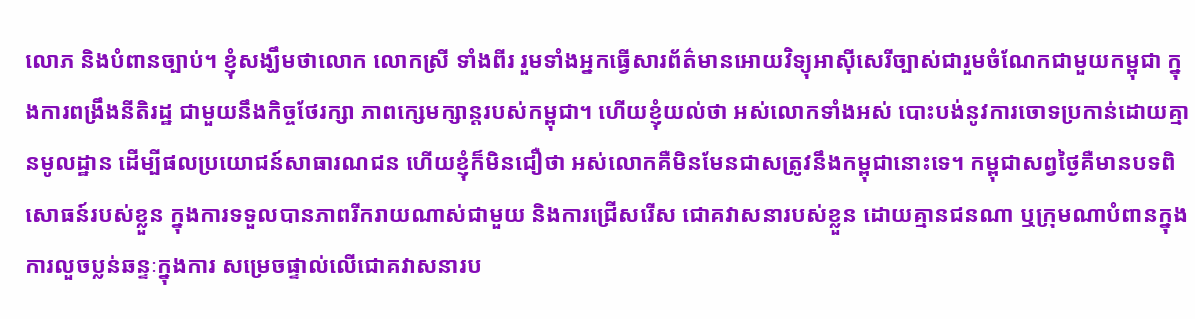លោភ និងបំពានច្បាប់។ ខ្ញុំសង្ឃឹមថាលោក លោកស្រី ទាំងពីរ រួមទាំងអ្នកធ្វើសារព័ត៌មានអោយវិទ្យុអាស៊ីសេរីច្បាស់ជារួមចំណែកជាមួយកម្ពុជា ក្នុងការពង្រឹងនីតិរដ្ឋ ជាមួយនឹងកិច្ចថែរក្សា ភាពក្សេមក្សាន្តរបស់កម្ពុជា។ ហើយខ្ញុំយល់ថា អស់លោកទាំងអស់ បោះបង់នូវការចោទប្រកាន់ដោយគ្មានមូលដ្ឋាន ដើម្បីផលប្រយោជន៍សាធារណជន ហើយខ្ញុំក៏មិនជឿថា អស់លោកគឺមិនមែនជាសត្រូវនឹងកម្ពុជានោះទេ។ កម្ពុជាសព្វថ្ងៃគឺមានបទពិសោធន៍របស់ខ្លួន ក្នុងការទទួលបានភាពរីករាយណាស់ជាមួយ និងការជ្រើសរើស ជោគវាសនារបស់ខ្លួន ដោយគ្មានជនណា ឬក្រុមណាបំពានក្នុងការលួចប្លន់ឆន្ទៈក្នុងការ សម្រេចផ្ទាល់លើជោគវាសនារប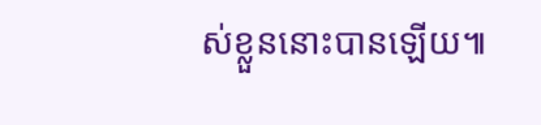ស់ខ្លួននោះបានឡើយ៕